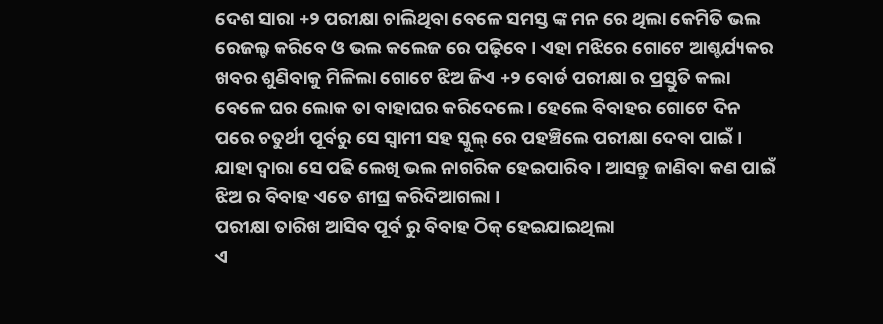ଦେଶ ସାରା +୨ ପରୀକ୍ଷା ଚାଲିଥିବା ବେଳେ ସମସ୍ତ ଙ୍କ ମନ ରେ ଥିଲା କେମିତି ଭଲ ରେଜଲ୍ଟ କରିବେ ଓ ଭଲ କଲେଜ ରେ ପଢ଼ିବେ । ଏହା ମଝିରେ ଗୋଟେ ଆଶ୍ଚର୍ଯ୍ୟକର ଖବର ଶୁଣିବାକୁ ମିଳିଲା ଗୋଟେ ଝିଅ ଜିଏ +୨ ବୋର୍ଡ ପରୀକ୍ଷା ର ପ୍ରସ୍ତୁତି କଲା ବେଳେ ଘର ଲୋକ ତା ବାହାଘର କରିଦେଲେ । ହେଲେ ବିବାହର ଗୋଟେ ଦିନ ପରେ ଚତୁର୍ଥୀ ପୂର୍ବରୁ ସେ ସ୍ବାମୀ ସହ ସ୍କୁଲ୍ ରେ ପହଞ୍ଚିଲେ ପରୀକ୍ଷା ଦେବା ପାଇଁ ।
ଯାହା ଦ୍ଵାରା ସେ ପଢି ଲେଖି ଭଲ ନାଗରିକ ହେଇପାରିବ । ଆସନ୍ତୁ ଜାଣିବା କଣ ପାଇଁ ଝିଅ ର ବିବାହ ଏତେ ଶୀଘ୍ର କରିଦିଆଗଲା ।
ପରୀକ୍ଷା ତାରିଖ ଆସିବ ପୂର୍ବ ରୁ ବିବାହ ଠିକ୍ ହେଇଯାଇଥିଲା
ଏ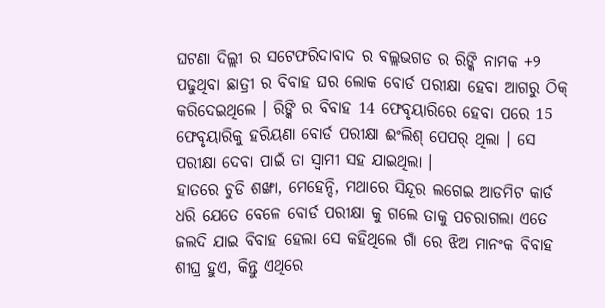ଘଟଣା ଦିଲ୍ଲୀ ର ସଟେଫରିଦାବାଦ ର ବଲ୍ଲଭଗଡ ର ରିଙ୍କି ନାମକ +୨ ପଢୁଥିବା ଛାତ୍ରୀ ର ବିବାହ ଘର ଲୋକ ବୋର୍ଡ ପରୀକ୍ଷା ହେବା ଆଗରୁ ଠିକ୍ କରିଦେଇଥିଲେ । ରିଙ୍କି ର ବିବାହ 14 ଫେବୃୟାରିରେ ହେବା ପରେ 15 ଫେବୃୟାରିକୁ ହରିୟଣା ବୋର୍ଡ ପରୀକ୍ଷା ଈଂଲିଶ୍ ପେପର୍ ଥିଲା । ସେ ପରୀକ୍ଷା ଦେବା ପାଇଁ ତା ସ୍ବାମୀ ସହ ଯାଇଥିଲା ।
ହାତରେ ଚୁଡି ଶଙ୍ଖା, ମେହେନ୍ଦି, ମଥାରେ ସିନ୍ଦୂର ଲଗେଇ ଆଡମିଟ କାର୍ଡ ଧରି ଯେତେ ବେଳେ ବୋର୍ଡ ପରୀକ୍ଷା କୁ ଗଲେ ତାକୁ ପଚରାଗଲା ଏତେ ଜଲଦି ଯାଇ ବିବାହ ହେଲା ସେ କହିଥିଲେ ଗାଁ ରେ ଝିଅ ମାନଂକ ବିବାହ ଶୀଘ୍ର ହୁଏ, କିନ୍ତୁ ଏଥିରେ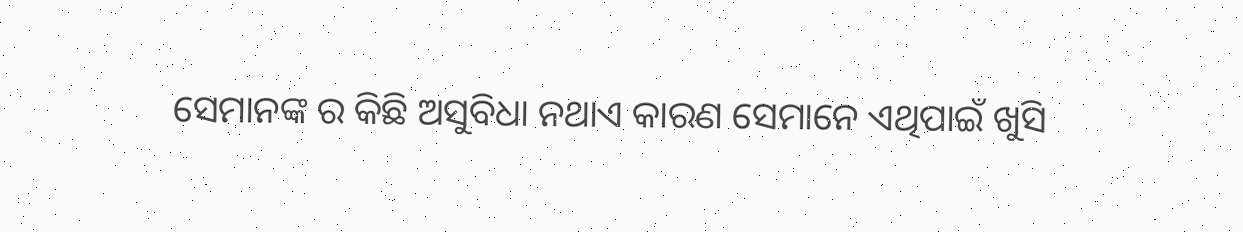ସେମାନଙ୍କ ର କିଛି ଅସୁବିଧା ନଥାଏ କାରଣ ସେମାନେ ଏଥିପାଇଁ ଖୁସି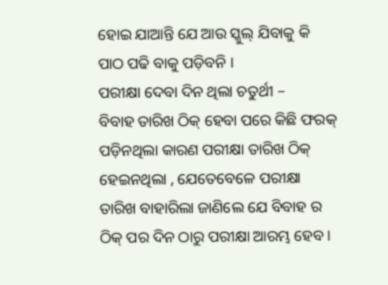ହୋଇ ଯାଆନ୍ତି ଯେ ଆଉ ସ୍କୁଲ୍ ଯିବାକୁ କି ପାଠ ପଢି ବାକୁ ପଡ଼ିବନି ।
ପରୀକ୍ଷା ଦେବା ଦିନ ଥିଲା ଚତୁର୍ଥୀ –
ବିବାହ ତାରିଖ ଠିକ୍ ହେବା ପରେ କିଛି ଫରକ୍ ପଡ଼ିନଥିଲା କାରଣ ପରୀକ୍ଷା ତାରିଖ ଠିକ୍ ହେଇନଥିଲା , ଯେତେବେଳେ ପରୀକ୍ଷା ତାରିଖ ବାହାରିଲା ଜାଣିଲେ ଯେ ବିବାହ ର ଠିକ୍ ପର ଦିନ ଠାରୁ ପରୀକ୍ଷା ଆରମ୍ଭ ହେବ ।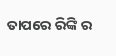ତାପରେ ରିଙ୍କି ର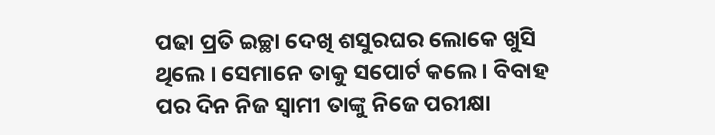ପଢା ପ୍ରତି ଇଚ୍ଛା ଦେଖି ଶସୁରଘର ଲୋକେ ଖୁସି ଥିଲେ । ସେମାନେ ତାକୁ ସପୋର୍ଟ କଲେ । ବିବାହ ପର ଦିନ ନିଜ ସ୍ବାମୀ ତାଙ୍କୁ ନିଜେ ପରୀକ୍ଷା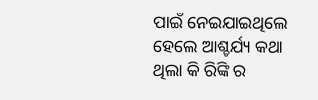ପାଇଁ ନେଇଯାଇଥିଲେ ହେଲେ ଆଶ୍ଚର୍ଯ୍ୟ କଥା ଥିଲା କି ରିଙ୍କି ର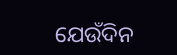ଯେଉଁଦିନ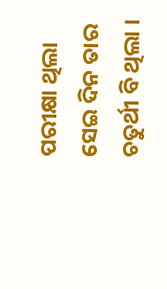ପରୀକ୍ଷା ଥିଲା ସେଇ ଦିନ ତାର ଚତୁର୍ଥୀ ବି ଥିଲା ।